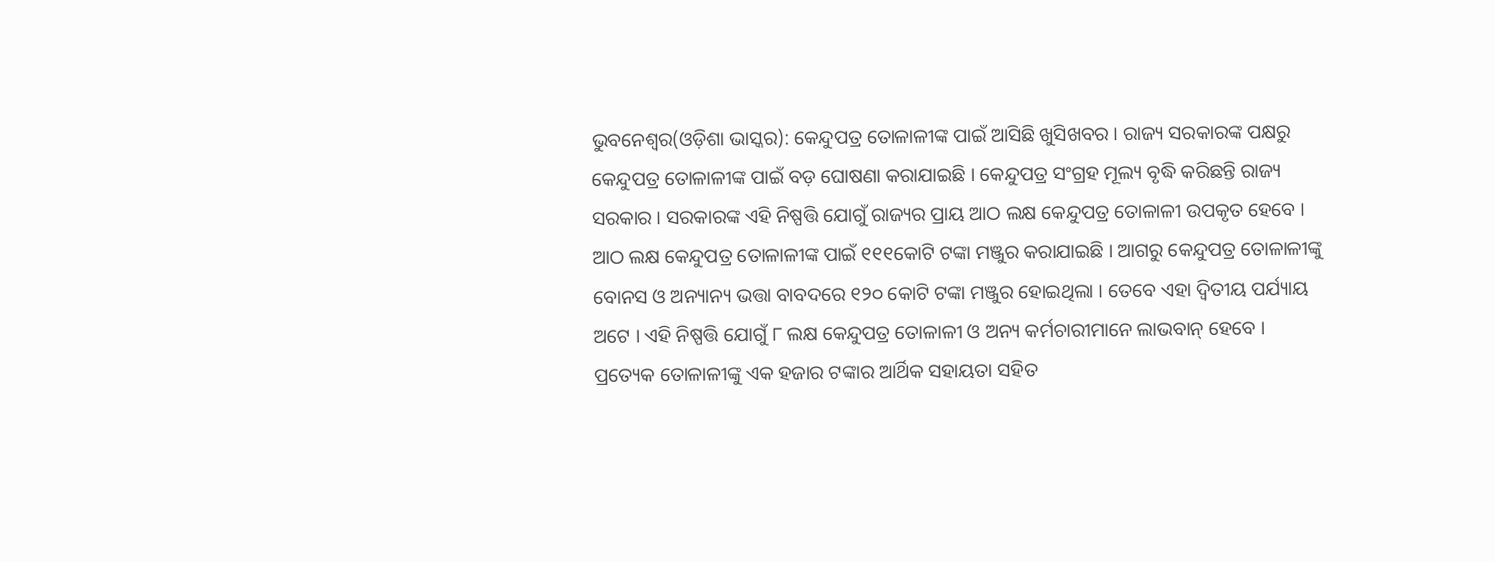ଭୁବନେଶ୍ୱର(ଓଡ଼ିଶା ଭାସ୍କର): କେନ୍ଦୁପତ୍ର ତୋଳାଳୀଙ୍କ ପାଇଁ ଆସିଛି ଖୁସିଖବର । ରାଜ୍ୟ ସରକାରଙ୍କ ପକ୍ଷରୁ କେନ୍ଦୁପତ୍ର ତୋଳାଳୀଙ୍କ ପାଇଁ ବଡ଼ ଘୋଷଣା କରାଯାଇଛି । କେନ୍ଦୁପତ୍ର ସଂଗ୍ରହ ମୂଲ୍ୟ ବୃଦ୍ଧି କରିଛନ୍ତି ରାଜ୍ୟ ସରକାର । ସରକାରଙ୍କ ଏହି ନିଷ୍ପତ୍ତି ଯୋଗୁଁ ରାଜ୍ୟର ପ୍ରାୟ ଆଠ ଲକ୍ଷ କେନ୍ଦୁପତ୍ର ତୋଳାଳୀ ଉପକୃତ ହେବେ ।
ଆଠ ଲକ୍ଷ କେନ୍ଦୁପତ୍ର ତୋଳାଳୀଙ୍କ ପାଇଁ ୧୧୧କୋଟି ଟଙ୍କା ମଞ୍ଜୁର କରାଯାଇଛି । ଆଗରୁ କେନ୍ଦୁପତ୍ର ତୋଳାଳୀଙ୍କୁ ବୋନସ ଓ ଅନ୍ୟାନ୍ୟ ଭତ୍ତା ବାବଦରେ ୧୨୦ କୋଟି ଟଙ୍କା ମଞ୍ଜୁର ହୋଇଥିଲା । ତେବେ ଏହା ଦ୍ୱିତୀୟ ପର୍ଯ୍ୟାୟ ଅଟେ । ଏହି ନିଷ୍ପତ୍ତି ଯୋଗୁଁ ୮ ଲକ୍ଷ କେନ୍ଦୁପତ୍ର ତୋଳାଳୀ ଓ ଅନ୍ୟ କର୍ମଚାରୀମାନେ ଲାଭବାନ୍ ହେବେ ।
ପ୍ରତ୍ୟେକ ତୋଳାଳୀଙ୍କୁ ଏକ ହଜାର ଟଙ୍କାର ଆର୍ଥିକ ସହାୟତା ସହିତ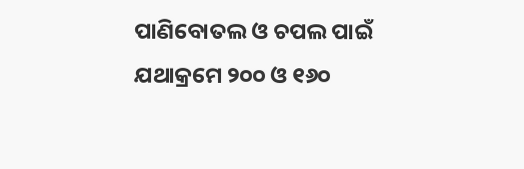ପାଣିବୋତଲ ଓ ଚପଲ ପାଇଁ ଯଥାକ୍ରମେ ୨୦୦ ଓ ୧୬୦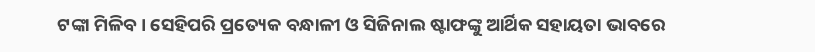ଟଙ୍କା ମିଳିବ। ସେହିପରି ପ୍ରତ୍ୟେକ ବନ୍ଧାଳୀ ଓ ସିଜିନାଲ ଷ୍ଟାଫଙ୍କୁ ଆର୍ଥିକ ସହାୟତା ଭାବରେ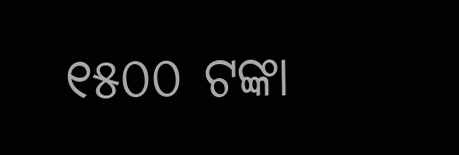୧୫୦୦ ଟଙ୍କା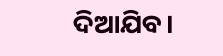ଦିଆଯିବ।